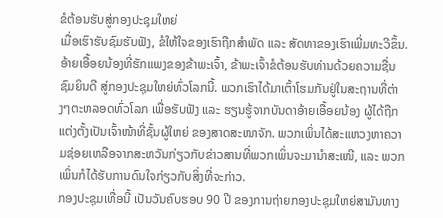ຂໍຕ້ອນຮັບສູ່ກອງປະຊຸມໃຫຍ່
ເມື່ອເຮົາຮັບຊົມຮັບຟັງ, ຂໍໃຫ້ໃຈຂອງເຮົາຖືກສຳພັດ ແລະ ສັດທາຂອງເຮົາເພີ່ມທະວີຂຶ້ນ.
ອ້າຍເອື້ອຍນ້ອງທີ່ຮັກແພງຂອງຂ້າພະເຈົ້າ, ຂ້າພະເຈົ້າຂໍຕ້ອນຮັບທ່ານດ້ວຍຄວາມຊື່ນຊົມຍິນດີ ສູ່ກອງປະຊຸມໃຫຍ່ທົ່ວໂລກນີ້. ພວກເຮົາໄດ້ມາເຕົ້າໂຮມກັນຢູ່ໃນສະຖານທີ່ຕ່າງໆຕະຫລອດທົ່ວໂລກ ເພື່ອຮັບຟັງ ແລະ ຮຽນຮູ້ຈາກບັນດາອ້າຍເອື້ອຍນ້ອງ ຜູ້ໄດ້ຖືກແຕ່ງຕັ້ງເປັນເຈົ້າໜ້າທີ່ຊັ້ນຜູ້ໃຫຍ່ ຂອງສາດສະໜາຈັກ. ພວກເພິ່ນໄດ້ສະແຫວງຫາຄວາມຊ່ອຍເຫລືອຈາກສະຫວັນກ່ຽວກັບຂ່າວສານທີ່ພວກເພິ່ນຈະມານຳສະເໜີ, ແລະ ພວກເພິ່ນກໍໄດ້ຮັບການດົນໃຈກ່ຽວກັບສິ່ງທີ່ຈະກ່າວ.
ກອງປະຊຸມເທື່ອນີ້ ເປັນວັນຄົບຮອບ 90 ປີ ຂອງການຖ່າຍກອງປະຊຸມໃຫຍ່ສາມັນທາງ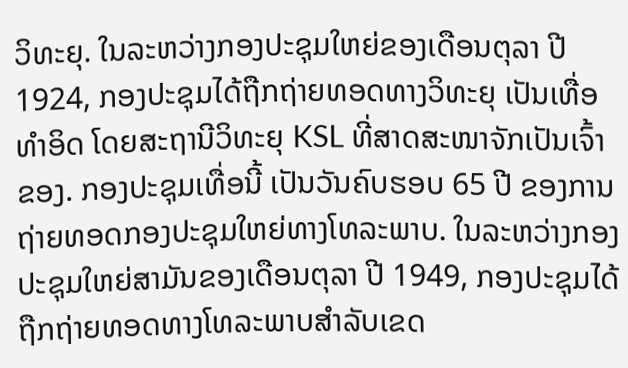ວິທະຍຸ. ໃນລະຫວ່າງກອງປະຊຸມໃຫຍ່ຂອງເດືອນຕຸລາ ປີ 1924, ກອງປະຊຸມໄດ້ຖືກຖ່າຍທອດທາງວິທະຍຸ ເປັນເທື່ອທຳອິດ ໂດຍສະຖານີວິທະຍຸ KSL ທີ່ສາດສະໜາຈັກເປັນເຈົ້າຂອງ. ກອງປະຊຸມເທື່ອນີ້ ເປັນວັນຄົບຮອບ 65 ປີ ຂອງການຖ່າຍທອດກອງປະຊຸມໃຫຍ່ທາງໂທລະພາບ. ໃນລະຫວ່າງກອງປະຊຸມໃຫຍ່ສາມັນຂອງເດືອນຕຸລາ ປີ 1949, ກອງປະຊຸມໄດ້ຖືກຖ່າຍທອດທາງໂທລະພາບສຳລັບເຂດ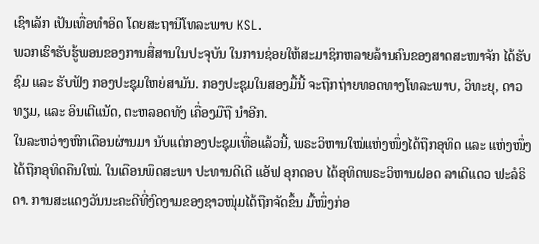ເຊົາເລັກ ເປັນເທື່ອທຳອິດ ໂດຍສະຖານີໂທລະພາບ KSL.
ພວກເຮົາຮັບຮູ້ພອນຂອງການສື່ສານໃນປະຈຸບັນ ໃນການຊ່ອຍໃຫ້ສະມາຊິກຫລາຍລ້ານຄົນຂອງສາດສະໜາຈັກ ໄດ້ຮັບຊົມ ແລະ ຮັບຟັງ ກອງປະຊຸມໃຫຍ່ສາມັນ. ກອງປະຊຸມໃນສອງມື້ນີ້ ຈະຖືກຖ່າຍທອດທາງໂທລະພາບ, ວິທະຍຸ, ດາວທຽມ, ແລະ ອິນເຕີແນັດ, ຕະຫລອດທັງ ເຄື່ອງມືຖື ນຳອີກ.
ໃນລະຫວ່າງຫົກເດືອນຜ່ານມາ ນັບແຕ່ກອງປະຊຸມເທື່ອແລ້ວນີ້, ພຣະວິຫານໃໝ່ແຫ່ງໜຶ່ງໄດ້ຖືກອຸທິດ ແລະ ແຫ່ງໜຶ່ງໄດ້ຖືກອຸທິດຄືນໃໝ່. ໃນເດືອນພຶດສະພາ ປະທານດີເດີ ແອັຟ ອຸກດອບ ໄດ້ອຸທິດພຣະວິຫານຝອດ ລາເດີແດວ ຟະລໍຣິດາ. ການສະແດງວັນນະຄະດີທີ່ງົດງາມຂອງຊາວໜຸ່ມໄດ້ຖືກຈັດຂຶ້ນ ມື້ໜຶ່ງກ່ອ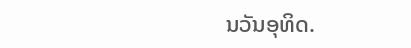ນວັນອຸທິດ.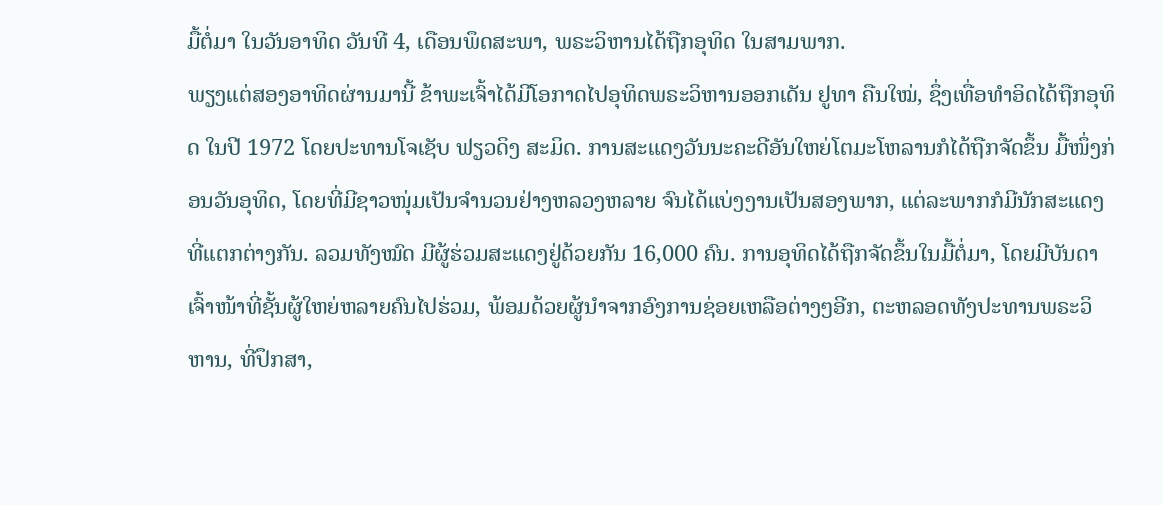ມື້ຕໍ່ມາ ໃນວັນອາທິດ ວັນທີ 4, ເດືອນພຶດສະພາ, ພຣະວິຫານໄດ້ຖືກອຸທິດ ໃນສາມພາກ.
ພຽງແຕ່ສອງອາທິດຜ່ານມານີ້ ຂ້າພະເຈົ້າໄດ້ມີໂອກາດໄປອຸທິດພຣະວິຫານອອກເດັນ ຢູທາ ຄືນໃໝ່, ຊຶ່ງເທື່ອທຳອິດໄດ້ຖືກອຸທິດ ໃນປີ 1972 ໂດຍປະທານໂຈເຊັບ ຟຽວດິງ ສະມິດ. ການສະແດງວັນນະຄະດີອັນໃຫຍ່ໂຕມະໂຫລານກໍໄດ້ຖືກຈັດຂຶ້ນ ມື້ໜຶ່ງກ່ອນວັນອຸທິດ, ໂດຍທີ່ມີຊາວໜຸ່ມເປັນຈຳນວນຢ່າງຫລວງຫລາຍ ຈົນໄດ້ແບ່ງງານເປັນສອງພາກ, ແຕ່ລະພາກກໍມີນັກສະແດງທີ່ແຕກຕ່າງກັນ. ລວມທັງໝົດ ມີຜູ້ຮ່ວມສະແດງຢູ່ດ້ວຍກັນ 16,000 ຄົນ. ການອຸທິດໄດ້ຖືກຈັດຂຶ້ນໃນມື້ຕໍ່ມາ, ໂດຍມີບັນດາເຈົ້າໜ້າທີ່ຊັ້ນຜູ້ໃຫຍ່ຫລາຍຄົນໄປຮ່ວມ, ພ້ອມດ້ວຍຜູ້ນຳຈາກອົງການຊ່ອຍເຫລືອຕ່າງໆອີກ, ຕະຫລອດທັງປະທານພຣະວິຫານ, ທີ່ປຶກສາ,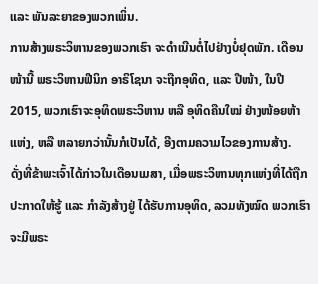ແລະ ພັນລະຍາຂອງພວກເພິ່ນ.
ການສ້າງພຣະວິຫານຂອງພວກເຮົາ ຈະດຳເນີນຕໍ່ໄປຢ່າງບໍ່ຢຸດພັກ. ເດືອນໜ້ານີ້ ພຣະວິຫານຟີນິກ ອາຣິໂຊນາ ຈະຖືກອຸທິດ, ແລະ ປີໜ້າ, ໃນປີ 2015, ພວກເຮົາຈະອຸທິດພຣະວິຫານ ຫລື ອຸທິດຄືນໃໝ່ ຢ່າງໜ້ອຍຫ້າແຫ່ງ, ຫລື ຫລາຍກວ່ານັ້ນກໍເປັນໄດ້, ອີງຕາມຄວາມໄວຂອງການສ້າງ.
ດັ່ງທີ່ຂ້າພະເຈົ້າໄດ້ກ່າວໃນເດືອນເມສາ, ເມື່ອພຣະວິຫານທຸກແຫ່ງທີ່ໄດ້ຖືກປະກາດໃຫ້ຮູ້ ແລະ ກຳລັງສ້າງຢູ່ ໄດ້ຮັບການອຸທິດ, ລວມທັງໝົດ ພວກເຮົາຈະມີພຣະ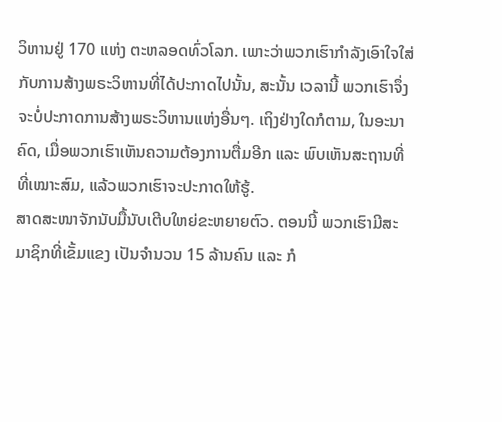ວິຫານຢູ່ 170 ແຫ່ງ ຕະຫລອດທົ່ວໂລກ. ເພາະວ່າພວກເຮົາກຳລັງເອົາໃຈໃສ່ກັບການສ້າງພຣະວິຫານທີ່ໄດ້ປະກາດໄປນັ້ນ, ສະນັ້ນ ເວລານີ້ ພວກເຮົາຈຶ່ງຈະບໍ່ປະກາດການສ້າງພຣະວິຫານແຫ່ງອື່ນໆ. ເຖິງຢ່າງໃດກໍຕາມ, ໃນອະນາຄົດ, ເມື່ອພວກເຮົາເຫັນຄວາມຕ້ອງການຕື່ມອີກ ແລະ ພົບເຫັນສະຖານທີ່ ທີ່ເໝາະສົມ, ແລ້ວພວກເຮົາຈະປະກາດໃຫ້ຮູ້.
ສາດສະໜາຈັກນັບມື້ນັບເຕີບໃຫຍ່ຂະຫຍາຍຕົວ. ຕອນນີ້ ພວກເຮົາມີສະມາຊິກທີ່ເຂັ້ມແຂງ ເປັນຈຳນວນ 15 ລ້ານຄົນ ແລະ ກໍ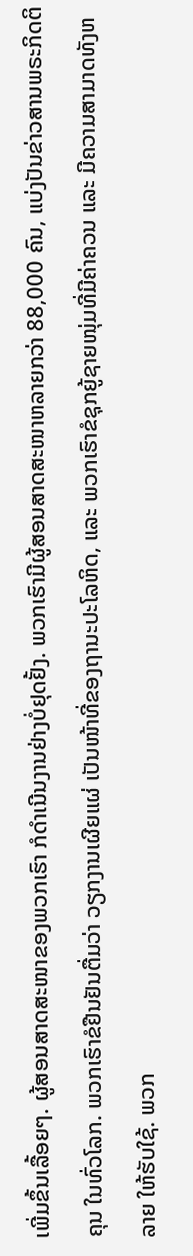ເພີ່ມຂຶ້ນເລື້ອຍໆ. ຜູ້ສອນສາດສະໜາຂອງພວກເຮົາ ກໍດຳເນີນງານຢ່າງບໍ່ຢຸດຢັ້ງ. ພວກເຮົາມີຜູ້ສອນສາດສະໜາຫລາຍກວ່າ 88,000 ຄົນ, ແບ່ງປັນຂ່າວສານພຣະກິດຕິຄຸນ ໃນທົ່ວໂລກ. ພວກເຮົາຂໍຢືນຢັນຕື່ມວ່າ ວຽກງານເຜີຍແຜ່ ເປັນໜ້າທີ່ຂອງຖານະປະໂລຫິດ, ແລະ ພວກເຮົາຂໍຊຸກຍູ້ຊາຍໜຸ່ມທີ່ມີຄ່າຄວນ ແລະ ມີຄວາມສາມາດທັງຫລາຍ ໃຫ້ຮັບໃຊ້. ພວກ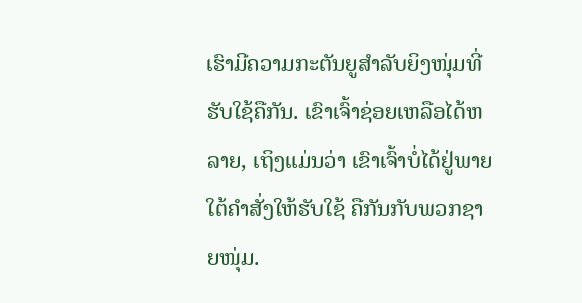ເຮົາມີຄວາມກະຕັນຍູສຳລັບຍິງໜຸ່ມທີ່ຮັບໃຊ້ຄືກັນ. ເຂົາເຈົ້າຊ່ອຍເຫລືອໄດ້ຫລາຍ, ເຖິງແມ່ນວ່າ ເຂົາເຈົ້າບໍ່ໄດ້ຢູ່ພາຍໃຕ້ຄຳສັ່ງໃຫ້ຮັບໃຊ້ ຄືກັນກັບພວກຊາຍໜຸ່ມ.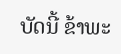ບັດນີ້ ຂ້າພະ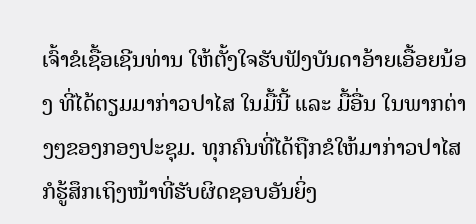ເຈົ້າຂໍເຊື້ອເຊີນທ່ານ ໃຫ້ຕັ້ງໃຈຮັບຟັງບັນດາອ້າຍເອື້ອຍນ້ອງ ທີ່ໄດ້ຕຽມມາກ່າວປາໄສ ໃນມື້ນີ້ ແລະ ມື້ອື່ນ ໃນພາກຕ່າງໆຂອງກອງປະຊຸມ. ທຸກຄົນທີ່ໄດ້ຖືກຂໍໃຫ້ມາກ່າວປາໄສ ກໍຮູ້ສຶກເຖິງໜ້າທີ່ຮັບຜິດຊອບອັນຍິ່ງ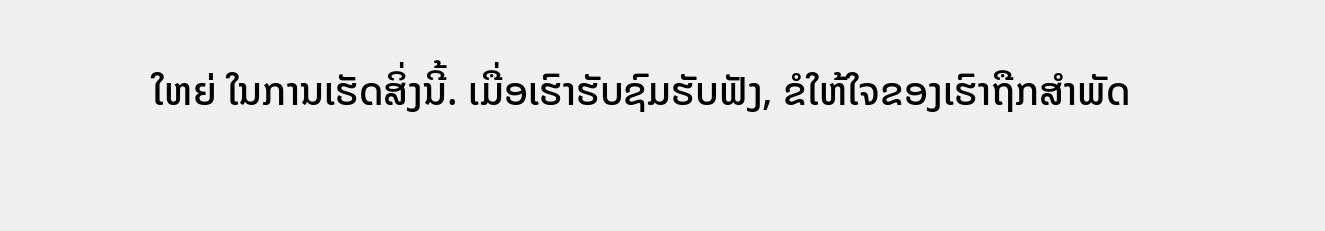ໃຫຍ່ ໃນການເຮັດສິ່ງນີ້. ເມື່ອເຮົາຮັບຊົມຮັບຟັງ, ຂໍໃຫ້ໃຈຂອງເຮົາຖືກສຳພັດ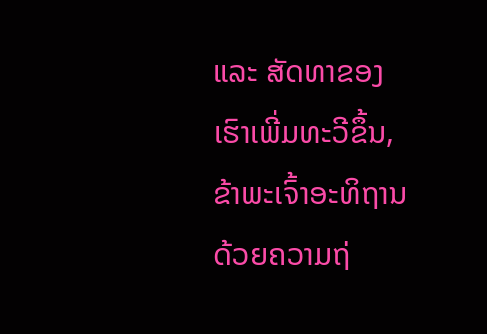ແລະ ສັດທາຂອງເຮົາເພີ່ມທະວີຂຶ້ນ, ຂ້າພະເຈົ້າອະທິຖານດ້ວຍຄວາມຖ່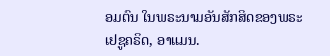ອມຕົນ ໃນພຣະນາມອັນສັກສິດຂອງພຣະເຢຊູຄຣິດ, ອາແມນ.